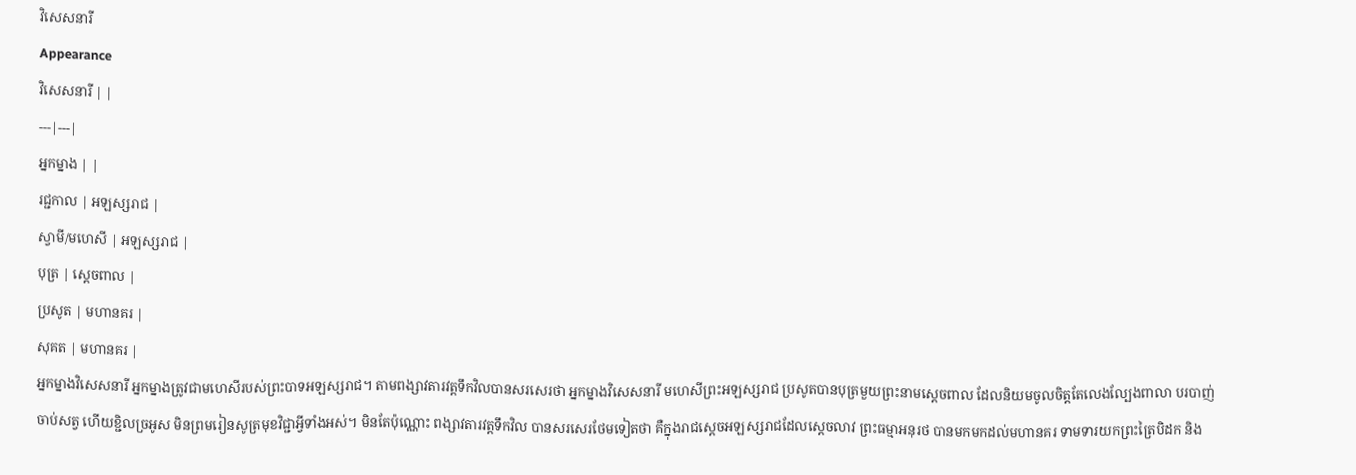វិសេសនារី
Appearance
វិសេសនារី | |
---|---|
អ្នកម្នាង | |
រជ្ជកាល | អឡស្សរាជ |
ស្វាមី/មហេសី | អឡស្សរាជ |
បុត្រ | ស្ដេចពាល |
ប្រសូត | មហានគរ |
សុគត | មហានគរ |
អ្នកម្នាងវិសេសនារី អ្នកម្នាងត្រូវជាមហេសីរបស់ព្រះបាទអឡស្សរាជ។ តាមពង្សាវតារវត្ដទឹកវិលបានសរសេរថា អ្នកម្នាងវិសេសនារី មហេសីព្រះអឡស្សរាជ ប្រសូតបានបុត្រមួយព្រះនាមស្ដេចពាល ដែលនិយមចូលចិត្ដតែលេងល្បែងពាលា បរបាញ់ចាប់សត្វ ហើយខ្ជិលច្រអូស មិនព្រមរៀនសូត្រមុខវិជ្ជាអ្វីទាំងអស់។ មិនតែប៉ុណ្ណោះ ពង្សាវតារវត្ដទឹកវិល បានសរសេរថែមទៀតថា គឺក្នុងរាជស្ដេចអឡស្សរាជដែលស្ដេចលាវ ព្រះធម្មាអនុរថ បានមកមកដល់មហានគរ ទាមទារយកព្រះត្រៃបិដក និង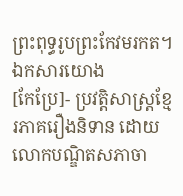ព្រះពុទ្ធរូបព្រះកែវមរកត។
ឯកសារយោង
[កែប្រែ]- ប្រវត្តិសាស្ត្រខ្មែរភាគរឿងនិទាន ដោយលោកបណ្ឌិតសភាចា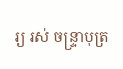រ្យ រស់ ចន្ទ្រាបុត្រ